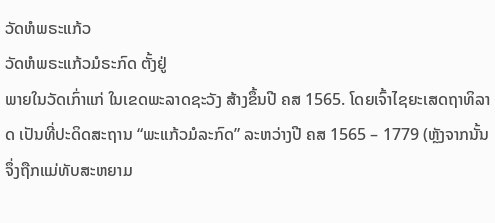ວັດຫໍພຣະແກ້ວ
ວັດຫໍພຣະແກ້ວມໍຣະກົດ ຕັ້ງຢູ່
ພາຍໃນວັດເກົ່າແກ່ ໃນເຂດພະລາດຊະວັງ ສ້າງຂຶ້ນປີ ຄສ 1565. ໂດຍເຈົ້າໄຊຍະເສດຖາທິລາດ ເປັນທີ່ປະດິດສະຖານ “ພະແກ້ວມໍລະກົດ” ລະຫວ່າງປີ ຄສ 1565 – 1779 (ຫຼັງຈາກນັ້ນຈຶ່ງຖືກແມ່ທັບສະຫຍາມ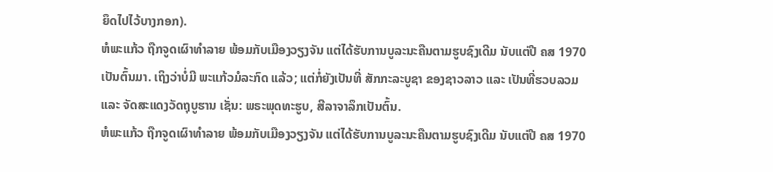ຍຶດໄປໄວ້ບາງກອກ).
ຫໍພະແກ້ວ ຖືກຈູດເຜົາທຳລາຍ ພ້ອມກັບເມືອງວຽງຈັນ ແຕ່ໄດ້ຮັບການບູລະນະຄືນຕາມຮູບຊົງເດີມ ນັບແຕ່ປີ ຄສ 1970 ເປັນຕົ້ນມາ. ເຖິງວ່າບໍ່ມີ ພະແກ້ວມໍລະກົດ ແລ້ວ; ແຕ່ກໍ່ຍັງເປັນທີ່ ສັກກະລະບູຊາ ຂອງຊາວລາວ ແລະ ເປັນທີ່ຮວບລວມ ແລະ ຈັດສະແດງວັດຖຸບູຮານ ເຊັ່ນ: ພຣະພຸດທະຮູບ, ສີລາຈາລຶກເປັນຕົ້ນ.
ຫໍພະແກ້ວ ຖືກຈູດເຜົາທຳລາຍ ພ້ອມກັບເມືອງວຽງຈັນ ແຕ່ໄດ້ຮັບການບູລະນະຄືນຕາມຮູບຊົງເດີມ ນັບແຕ່ປີ ຄສ 1970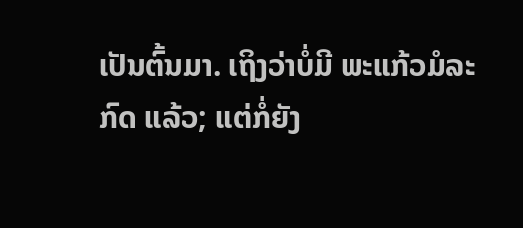ເປັນຕົ້ນມາ. ເຖິງວ່າບໍ່ມີ ພະແກ້ວມໍລະກົດ ແລ້ວ; ແຕ່ກໍ່ຍັງ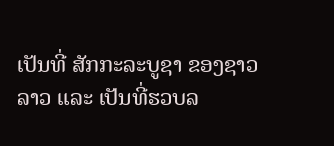ເປັນທີ່ ສັກກະລະບູຊາ ຂອງຊາວລາວ ແລະ ເປັນທີ່ຮວບລ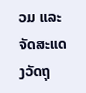ວມ ແລະ ຈັດສະແດງວັດຖຸ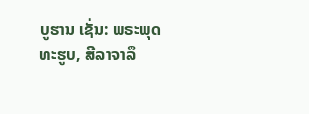ບູຮານ ເຊັ່ນ: ພຣະພຸດທະຮູບ, ສີລາຈາລຶ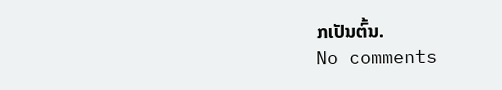ກເປັນຕົ້ນ.
No comments